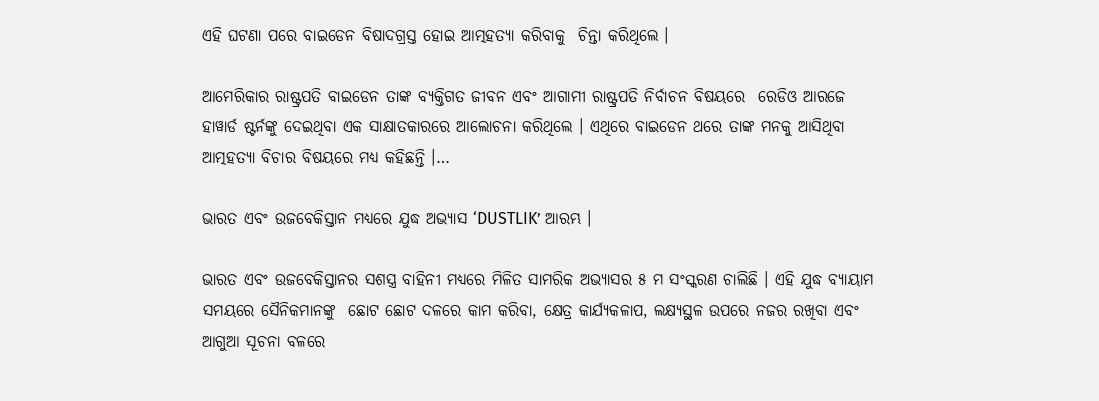ଏହି ଘଟଣା ପରେ ବାଇଡେନ ବିଷାଦଗ୍ରସ୍ତ ହୋଇ ଆତ୍ମହତ୍ୟା କରିବାକୁ  ଚିନ୍ତା କରିଥିଲେ ।

ଆମେରିକାର ରାଷ୍ଟ୍ରପତି ବାଇଡେନ ତାଙ୍କ ବ୍ୟକ୍ତିଗତ ଜୀବନ ଏବଂ ଆଗାମୀ ରାଷ୍ଟ୍ରପତି ନିର୍ବାଚନ ବିଷୟରେ  ରେଡିଓ ଆରଜେ ହାୱାର୍ଡ ଷ୍ଟର୍ନଙ୍କୁ ଦେଇଥିବା ଏକ ସାକ୍ଷାତକାରରେ ଆଲୋଚନା କରିଥିଲେ । ଏଥିରେ ବାଇଡେନ ଥରେ ତାଙ୍କ ମନକୁ ଆସିଥିବା ଆତ୍ମହତ୍ୟା ବିଚାର ବିଷୟରେ ମଧ୍ୟ କହିଛନ୍ତି ।…

ଭାରତ ଏବଂ ଉଜବେକିସ୍ତାନ ମଧ୍ୟରେ ଯୁଦ୍ଧ ଅଭ୍ଯାସ ‘DUSTLIK’ ଆରମ୍ଭ ।

ଭାରତ ଏବଂ ଉଜବେକିସ୍ତାନର ସଶସ୍ତ୍ର ବାହିନୀ ମଧ୍ୟରେ ମିଳିତ ସାମରିକ ଅଭ୍ୟାସର ୫ ମ ସଂସ୍କରଣ ଚାଲିଛି । ଏହି ଯୁଦ୍ଧ ବ୍ୟାୟାମ ସମୟରେ ସୈନିକମାନଙ୍କୁ  ଛୋଟ ଛୋଟ ଦଳରେ କାମ କରିବା, କ୍ଷେତ୍ର କାର୍ଯ୍ୟକଳାପ, ଲକ୍ଷ୍ୟସ୍ଥଳ ଉପରେ ନଜର ରଖିବା ଏବଂ ଆଗୁଆ ସୂଚନା ବଳରେ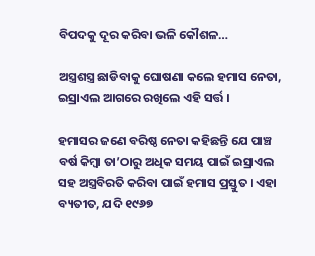ବିପଦକୁ ଦୂର କରିବା ଭଳି କୌଶଳ…

ଅସ୍ତ୍ରଶସ୍ତ୍ର ଛାଡିବାକୁ ଘୋଷଣା କଲେ ହମାସ ନେତା, ଇସ୍ରାଏଲ ଆଗରେ ରଖିଲେ ଏହି ସର୍ତ୍ତ ।

ହମାସର ଜଣେ ବରିଷ୍ଠ ନେତା କହିଛନ୍ତି ଯେ ପାଞ୍ଚ ବର୍ଷ କିମ୍ବା ତା’ଠାରୁ ଅଧିକ ସମୟ ପାଇଁ ଇସ୍ରାଏଲ ସହ ଅସ୍ତ୍ରବିରତି କରିବା ପାଇଁ ହମାସ ପ୍ରସ୍ତୁତ । ଏହା ବ୍ୟତୀତ, ଯଦି ୧୯୬୭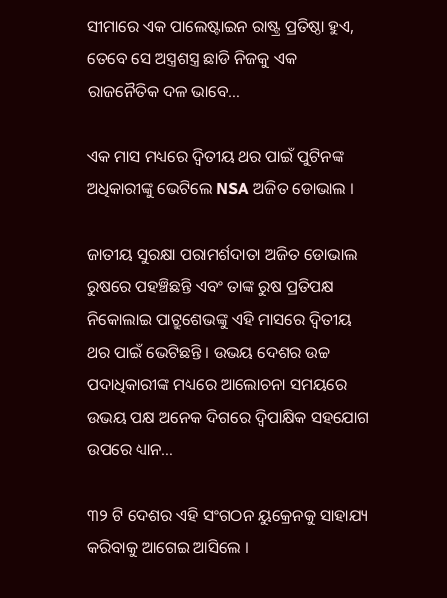ସୀମାରେ ଏକ ପାଲେଷ୍ଟାଇନ ରାଷ୍ଟ୍ର ପ୍ରତିଷ୍ଠା ହୁଏ, ତେବେ ସେ ଅସ୍ତ୍ରଶସ୍ତ୍ର ଛାଡି ନିଜକୁ ଏକ ରାଜନୈତିକ ଦଳ ଭାବେ…

ଏକ ମାସ ମଧ୍ୟରେ ଦ୍ୱିତୀୟ ଥର ପାଇଁ ପୁଟିନଙ୍କ ଅଧିକାରୀଙ୍କୁ ଭେଟିଲେ NSA ଅଜିତ ଡୋଭାଲ ।

ଜାତୀୟ ସୁରକ୍ଷା ପରାମର୍ଶଦାତା ଅଜିତ ଡୋଭାଲ ରୁଷରେ ପହଞ୍ଚିଛନ୍ତି ଏବଂ ତାଙ୍କ ରୁଷ ପ୍ରତିପକ୍ଷ ନିକୋଲାଇ ପାଟ୍ରୁଶେଭଙ୍କୁ ଏହି ମାସରେ ଦ୍ୱିତୀୟ ଥର ପାଇଁ ଭେଟିଛନ୍ତି । ଉଭୟ ଦେଶର ଉଚ୍ଚ ପଦାଧିକାରୀଙ୍କ ମଧ୍ୟରେ ଆଲୋଚନା ସମୟରେ ଉଭୟ ପକ୍ଷ ଅନେକ ଦିଗରେ ଦ୍ୱିପାକ୍ଷିକ ସହଯୋଗ ଉପରେ ଧ୍ୟାନ…

୩୨ ଟି ଦେଶର ଏହି ସଂଗଠନ ୟୁକ୍ରେନକୁ ସାହାଯ୍ୟ କରିବାକୁ ଆଗେଇ ଆସିଲେ ।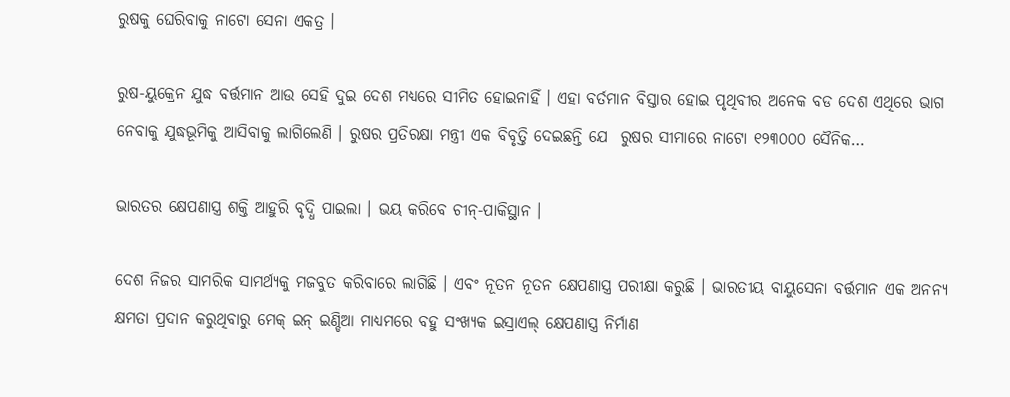ରୁଷକୁ ଘେରିବାକୁ ନାଟୋ ସେନା ଏକତ୍ର ।

ରୁଷ-ୟୁକ୍ରେନ ଯୁଦ୍ଧ ବର୍ତ୍ତମାନ ଆଉ ସେହି ଦୁଇ ଦେଶ ମଧ୍ୟରେ ସୀମିତ ହୋଇନାହିଁ । ଏହା ବର୍ତମାନ ବିସ୍ତାର ହୋଇ ପୃଥିବୀର ଅନେକ ବଡ ଦେଶ ଏଥିରେ ଭାଗ ନେବାକୁ ଯୁଦ୍ଧଭୂମିକୁ ଆସିବାକୁ ଲାଗିଲେଣି । ରୁଷର ପ୍ରତିରକ୍ଷା ମନ୍ତ୍ରୀ ଏକ ବିବୃତ୍ତି ଦେଇଛନ୍ତି ଯେ  ରୁଷର ସୀମାରେ ନାଟୋ ୧୨୩୦୦୦ ସୈନିକ…

ଭାରତର କ୍ଷେପଣାସ୍ତ୍ର ଶକ୍ତି ଆହୁରି ବୃଦ୍ଧି ପାଇଲା । ଭୟ କରିବେ ଚୀନ୍-ପାକିସ୍ଥାନ ।

ଦେଶ ନିଜର ସାମରିକ ସାମର୍ଥ୍ୟକୁ ମଜବୁତ କରିବାରେ ଲାଗିଛି । ଏବଂ ନୂତନ ନୂତନ କ୍ଷେପଣାସ୍ତ୍ର ପରୀକ୍ଷା କରୁଛି । ଭାରତୀୟ ବାୟୁସେନା ବର୍ତ୍ତମାନ ଏକ ଅନନ୍ୟ କ୍ଷମତା ପ୍ରଦାନ କରୁଥିବାରୁ ମେକ୍ ଇନ୍ ଇଣ୍ଡିଆ ମାଧ୍ୟମରେ ବହୁ ସଂଖ୍ୟକ ଇସ୍ରାଏଲ୍ କ୍ଷେପଣାସ୍ତ୍ର ନିର୍ମାଣ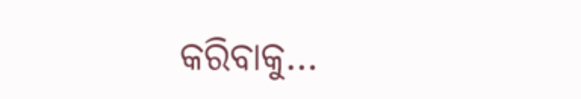କରିବାକୁ…